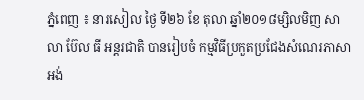ភ្នំពេញ ៖ នារសៀល ថ្ងៃ ទី២៦ ខែ តុលា ឆ្នាំ២០១៨ម្សិលមិញ សាលា ប៊ែល ធី អន្តរជាតិ បានរៀបចំ កម្មវិធីប្រកួតប្រជែងសំណេរភាសាអង់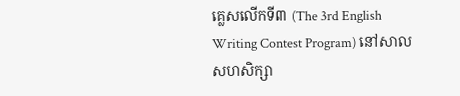គ្លេសលើកទី៣ (The 3rd English Writing Contest Program) នៅសាលសហសិក្សា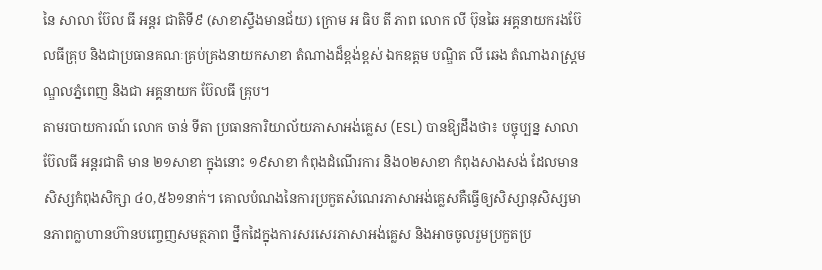នៃ សាលា ប៊ែល ធី អន្តរ ជាតិទី៩ (សាខាស្ទឹងមានជ័យ) ក្រោម អ ធិប តី ភាព លោក លី ប៊ុនឆៃ អគ្គនាយករងប៊ែលធីគ្រុប និងជាប្រធានគណៈគ្រប់គ្រងនាយកសាខា តំណាងដ៏ខ្ពង់ខ្ពស់ ឯកឧត្តម បណ្ឌិត លី ឆេង តំណាងរាស្ត្រមណ្ឌលភ្នំពេញ និងជា អគ្គនាយក ប៊ែលធី គ្រុប។
តាមរបាយការណ៍ លោក ចាន់ ទីតា ប្រធានការិយាល័យភាសាអង់គ្លេស (ESL) បានឱ្យដឹងថា៖ បច្ចុប្បន្ន សាលា ប៊ែលធី អន្តរជាតិ មាន ២១សាខា ក្នុងនោះ ១៩សាខា កំពុងដំណើរការ និង០២សាខា កំពុងសាងសង់ ដែលមានសិស្សកំពុងសិក្សា ៤០,៥៦១នាក់។ គោលបំណងនៃការប្រកួតសំណេរភាសាអង់គ្លេសគឺធ្វើឲ្យសិស្សានុសិស្សមានភាពក្លាហានហ៊ានបញ្ចេញសមត្ថភាព ថ្នឹកដៃក្នុងការសរសេរភាសាអង់គ្លេស និងអាចចូលរួមប្រកួតប្រ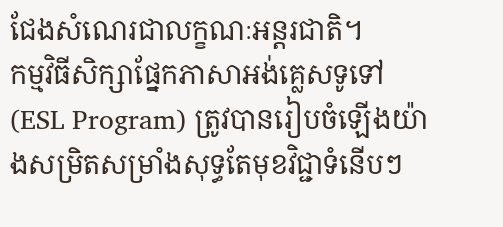ជែងសំណេរជាលក្ខណៈអន្តរជាតិ។
កម្មវិធីសិក្សាផ្នែកភាសាអង់គ្លេសទូទៅ (ESL Program) ត្រូវបានរៀបចំឡើងយ៉ាងសម្រិតសម្រាំងសុទ្ធតែមុខវិជ្ជាទំនើបៗ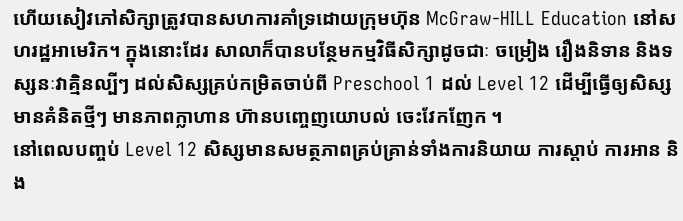ហើយសៀវភៅសិក្សាត្រូវបានសហការគាំទ្រដោយក្រុមហ៊ុន McGraw-HILL Education នៅសហរដ្ឋអាមេរិក។ ក្នុងនោះដែរ សាលាក៏បានបន្ថែមកម្មវិធីសិក្សាដូចជាៈ ចម្រៀង រឿងនិទាន និងទស្សនៈវាគ្មិនល្បីៗ ដល់សិស្សគ្រប់កម្រិតចាប់ពី Preschool 1 ដល់ Level 12 ដើម្បីធ្វើឲ្យសិស្សមានគំនិតថ្មីៗ មានភាពក្លាហាន ហ៊ានបញ្ចេញយោបល់ ចេះវែកញែក ។
នៅពេលបញ្ចប់ Level 12 សិស្សមានសមត្ថភាពគ្រប់គ្រាន់ទាំងការនិយាយ ការស្តាប់ ការអាន និង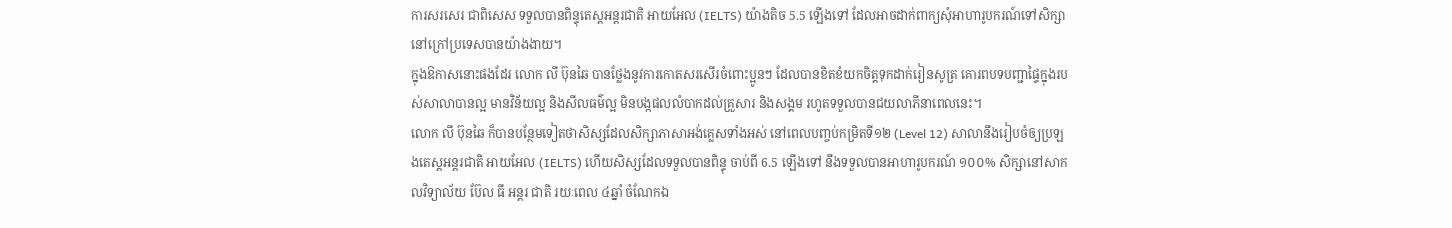ការសរសេរ ជាពិសេស ទទួលបានពិន្ទុតេស្តអន្តរជាតិ អាយអែល (IELTS) យ៉ាងតិច 5.5 ឡើងទៅ ដែលអាចដាក់ពាក្យសុំអាហារូបករណ៍ទៅសិក្សានៅក្រៅប្រទេសបានយ៉ាងងាយ។
ក្នុងឱកាសនោះផងដែរ លោក លី ប៊ុនឆៃ បានថ្លែងនូវការកោតសរសើរចំពោះប្អូនៗ ដែលបានខិតខំយកចិត្តទុកដាក់រៀនសូត្រ គោរពបទបញ្ជាផ្ទៃក្នុងរបស់សាលាបានល្អ មានវិន័យល្អ និងសីលធម៌ល្អ មិនបង្កផលលំបាកដល់គ្រួសារ និងសង្គម រហូតទទួលបានជយលាភីនាពេលនេះ។
លោក លី ប៊ុនឆៃ ក៏បានបន្ថែមទៀតថាសិស្សដែលសិក្សាភាសាអង់គ្លេសទាំងអស់ នៅពេលបញ្ចប់កម្រិតទី១២ (Level 12) សាលានឹងរៀបចំឲ្យប្រឡងតេស្តអន្តរជាតិ អាយអែល (IELTS) ហើយសិស្សដែលទទួលបានពិន្ទុ ចាប់ពី 6.5 ឡើងទៅ នឹងទទួលបានអាហារូបករណ៍ ១០០% សិក្សានៅសាកលវិទ្យាល័យ ប៊ែល ធី អន្តរ ជាតិ រយៈពេល ៤ឆ្នាំ ចំណែកឯ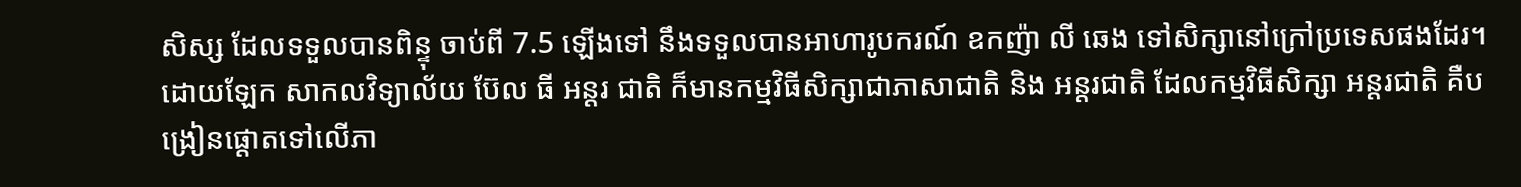សិស្ស ដែលទទួលបានពិន្ទុ ចាប់ពី 7.5 ឡើងទៅ នឹងទទួលបានអាហារូបករណ៍ ឧកញ៉ា លី ឆេង ទៅសិក្សានៅក្រៅប្រទេសផងដែរ។
ដោយឡែក សាកលវិទ្យាល័យ ប៊ែល ធី អន្តរ ជាតិ ក៏មានកម្មវិធីសិក្សាជាភាសាជាតិ និង អន្តរជាតិ ដែលកម្មវិធីសិក្សា អន្តរជាតិ គឺបង្រៀនផ្តោតទៅលើភា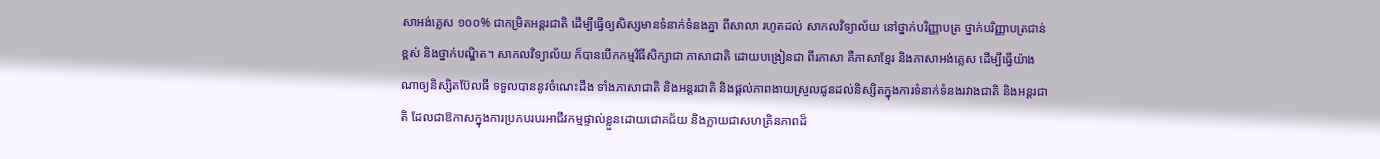សាអង់គ្លេស ១០០% ជាកម្រិតអន្តរជាតិ ដើម្បីធ្វើឲ្យសិស្សមានទំនាក់ទំនងគ្នា ពីសាលា រហូតដល់ សាកលវិទ្យាល័យ នៅថ្នាក់បរិញ្ញាបត្រ ថ្នាក់បរិញ្ញាបត្រជាន់ខ្ពស់ និងថ្នាក់បណ្ឌិត។ សាកលវិទ្យាល័យ ក៏បានបើកកម្មវិធីសិក្សាជា ភាសាជាតិ ដោយបង្រៀនជា ពីរភាសា គឺភាសាខ្មែរ និងភាសាអង់គ្លេស ដើម្បីធ្វើយ៉ាងណាឲ្យនិស្សិតប៊ែលធី ទទួលបាននូវចំណេះដឹង ទាំងភាសាជាតិ និងអន្តរជាតិ និងផ្តល់ភាពងាយស្រួលជូនដល់និស្សិតក្នុងការទំនាក់ទំនងរវាងជាតិ និងអន្តរជាតិ ដែលជាឱកាសក្នុងការប្រកបរបរអាជីវកម្មផ្ទាល់ខ្លួនដោយជោគជ័យ និងក្លាយជាសហគ្រិនភាពដ៏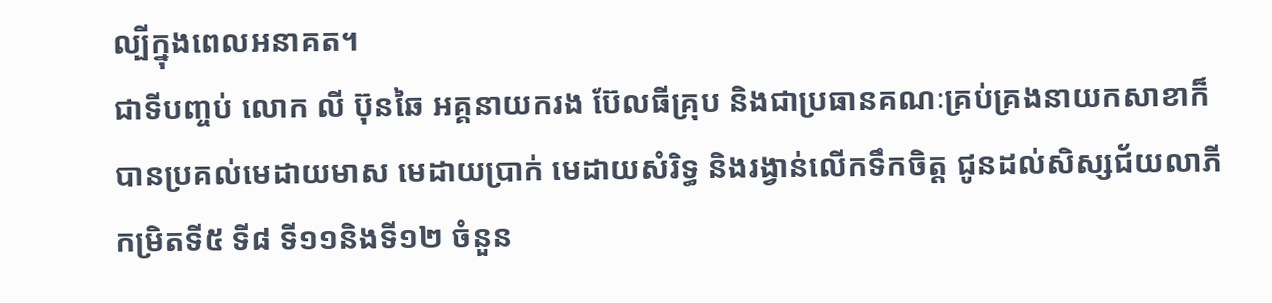ល្បីក្នុងពេលអនាគត។
ជាទីបញ្ចប់ លោក លី ប៊ុនឆៃ អគ្គនាយករង ប៊ែលធីគ្រុប និងជាប្រធានគណៈគ្រប់គ្រងនាយកសាខាក៏បានប្រគល់មេដាយមាស មេដាយប្រាក់ មេដាយសំរិទ្ធ និងរង្វាន់លើកទឹកចិត្ត ជូនដល់សិស្សជ័យលាភី កម្រិតទី៥ ទី៨ ទី១១និងទី១២ ចំនួន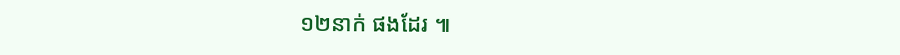១២នាក់ ផងដែរ ៕